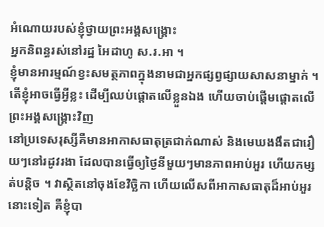អំណោយរបស់ខ្ញុំថ្វាយព្រះអង្គសង្គ្រោះ
អ្នកនិពន្ធរស់នៅរដ្ឋ អៃដាហូ ស.រ.អា ។
ខ្ញុំមានអារម្មណ៍ខ្វះសមត្ថភាពក្នុងនាមជាអ្នកផ្សព្វផ្សាយសាសនាម្នាក់ ។ តើខ្ញុំអាចធ្វើអ្វីខ្លះ ដើម្បីឈប់ផ្ដោតលើខ្លួនឯង ហើយចាប់ផ្ដើមផ្ដោតលើព្រះអង្គសង្គ្រោះវិញ
នៅប្រទេសរុស្សីគឺមានអាកាសធាតុត្រជាក់ណាស់ និងមេឃងងឹតជារឿយៗនៅរដូវរងា ដែលបានធ្វើឲ្យថ្ងៃនីមួយៗមានភាពអាប់អួរ ហើយកម្សត់បន្តិច ។ វាស្ថិតនៅចុងខែវិច្ឆិកា ហើយលើសពីអាកាសធាតុដ៏អាប់អួរនោះទៀត គឺខ្ញុំបា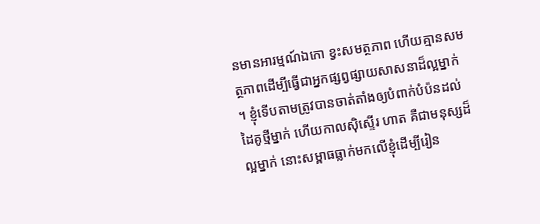នមានអារម្មណ៍ឯកោ ខ្វះសមត្ថភាព ហើយគ្មានសមត្ថភាពដើម្បីធ្វើជាអ្នកផ្សព្វផ្សាយសាសនាដ៏ល្អម្នាក់ ។ ខ្ញុំទើបតាមត្រូវបានចាត់តាំងឲ្យបំពាក់បំប៉នដល់ដៃគូថ្មីម្នាក់ ហើយកាលស៊ិស្ទើរ ហាត គឺជាមនុស្សដ៏ល្អម្នាក់ នោះសម្ពាធធ្លាក់មកលើខ្ញុំដើម្បីរៀន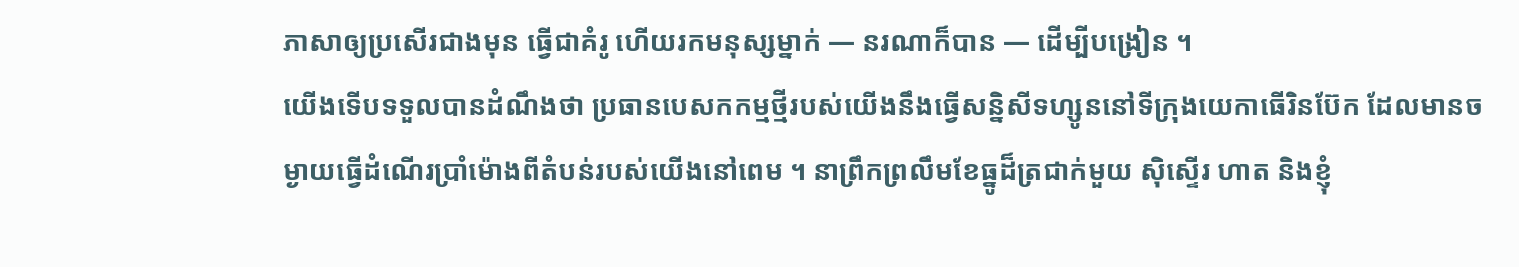ភាសាឲ្យប្រសើរជាងមុន ធ្វើជាគំរូ ហើយរកមនុស្សម្នាក់ — នរណាក៏បាន — ដើម្បីបង្រៀន ។
យើងទើបទទួលបានដំណឹងថា ប្រធានបេសកកម្មថ្មីរបស់យើងនឹងធ្វើសន្និសីទហ្សូននៅទីក្រុងយេកាធើរិនប៊ែក ដែលមានចម្ងាយធ្វើដំណើរប្រាំម៉ោងពីតំបន់របស់យើងនៅពេម ។ នាព្រឹកព្រលឹមខែធ្នូដ៏ត្រជាក់មួយ ស៊ិស្ទើរ ហាត និងខ្ញុំ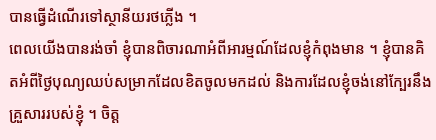បានធ្វើដំណើរទៅស្ថានីយរថភ្លើង ។
ពេលយើងបានរង់ចាំ ខ្ញុំបានពិចារណាអំពីអារម្មណ៍ដែលខ្ញុំកំពុងមាន ។ ខ្ញុំបានគិតអំពីថ្ងៃបុណ្យឈប់សម្រាកដែលខិតចូលមកដល់ និងការដែលខ្ញុំចង់នៅក្បែរនឹងគ្រួសាររបស់ខ្ញុំ ។ ចិត្ត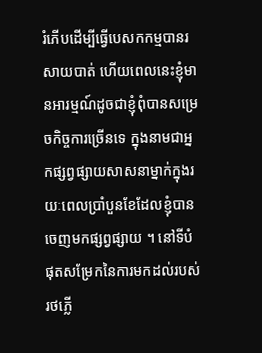រំភើបដើម្បីធ្វើបេសកកម្មបានរសាយបាត់ ហើយពេលនេះខ្ញុំមានអារម្មណ៍ដូចជាខ្ញុំពុំបានសម្រេចកិច្ចការច្រើនទេ ក្នុងនាមជាអ្នកផ្សព្វផ្សាយសាសនាម្នាក់ក្នុងរយៈពេលប្រាំបួនខែដែលខ្ញុំបានចេញមកផ្សព្វផ្សាយ ។ នៅទីបំផុតសម្រែកនៃការមកដល់របស់រថភ្លើ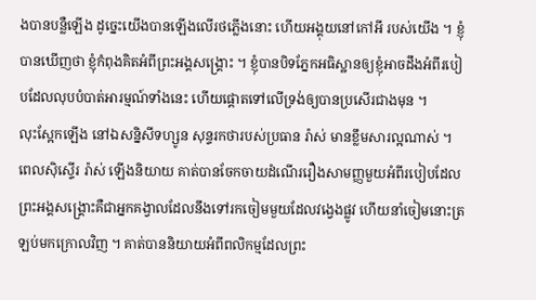ងបានបន្លឺឡើង ដូច្នេះយើងបានឡើងលើរថភ្លើងនោះ ហើយអង្គុយនៅកៅអី របស់យើង ។ ខ្ញុំបានឃើញថា ខ្ញុំកំពុងគិតអំពីព្រះអង្គសង្គ្រោះ ។ ខ្ញុំបានបិទភ្នែកអធិស្ឋានឲ្យខ្ញុំអាចដឹងអំពីរបៀបដែលលុបបំបាត់អារម្មណ៍ទាំងនេះ ហើយផ្ដោតទៅលើទ្រង់ឲ្យបានប្រសើរជាងមុន ។
លុះស្អែកឡើង នៅឯសន្និសីទហ្សូន សុន្ទរកថារបស់ប្រធាន រ៉ាស់ មានខ្លឹមសារល្អណាស់ ។ ពេលស៊ិស្ទើរ រ៉ាស់ ឡើងនិយាយ គាត់បានចែកចាយដំណើររឿងសាមញ្ញមួយអំពីរបៀបដែលព្រះអង្គសង្គ្រោះគឺជាអ្នកគង្វាលដែលនឹងទៅរកចៀមមួយដែលវង្វេងផ្លូវ ហើយនាំចៀមនោះត្រឡប់មកក្រោលវិញ ។ គាត់បាននិយាយអំពីពលិកម្មដែលព្រះ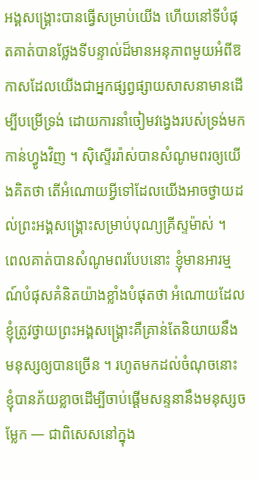អង្គសង្គ្រោះបានធ្វើសម្រាប់យើង ហើយនៅទីបំផុតគាត់បានថ្លែងទីបន្ទាល់ដ៏មានអនុភាពមួយអំពីឱកាសដែលយើងជាអ្នកផ្សព្វផ្សាយសាសនាមានដើម្បីបម្រើទ្រង់ ដោយការនាំចៀមវង្វេងរបស់ទ្រង់មកកាន់ហ្វូងវិញ ។ ស៊ិស្ទើររ៉ាស់បានសំណូមពរឲ្យយើងគិតថា តើអំណោយអ្វីទៅដែលយើងអាចថ្វាយដល់ព្រះអង្គសង្គ្រោះសម្រាប់បុណ្យគ្រីស្ទម៉ាស់ ។
ពេលគាត់បានសំណូមពរបែបនោះ ខ្ញុំមានអារម្មណ៍បំផុសគំនិតយ៉ាងខ្លាំងបំផុតថា អំណោយដែលខ្ញុំត្រូវថ្វាយព្រះអង្គសង្គ្រោះគឺគ្រាន់តែនិយាយនឹងមនុស្សឲ្យបានច្រើន ។ រហូតមកដល់ចំណុចនោះ ខ្ញុំបានភ័យខ្លាចដើម្បីចាប់ផ្ដើមសន្ទនានឹងមនុស្សចម្លែក — ជាពិសេសនៅក្នុង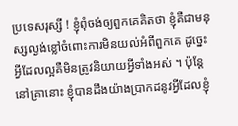ប្រទេសរុស្សី ! ខ្ញុំពុំចង់ឲ្យពួកគេគិតថា ខ្ញុំគឺជាមនុស្សល្ងង់ខ្លៅចំពោះការមិនយល់អំពីពួកគេ ដូច្នេះអ្វីដែលល្អគឺមិនត្រូវនិយាយអ្វីទាំងអស់ ។ ប៉ុន្តែនៅគ្រានោះ ខ្ញុំបានដឹងយ៉ាងប្រាកដនូវអ្វីដែលខ្ញុំ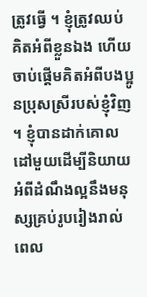ត្រូវធ្វើ ។ ខ្ញុំត្រូវឈប់គិតអំពីខ្លួនឯង ហើយចាប់ផ្ដើមគិតអំពីបងប្អូនប្រុសស្រីរបស់ខ្ញុំវិញ ។ ខ្ញុំបានដាក់គោលដៅមួយដើម្បីនិយាយអំពីដំណឹងល្អនឹងមនុស្សគ្រប់រូបរៀងរាល់ពេល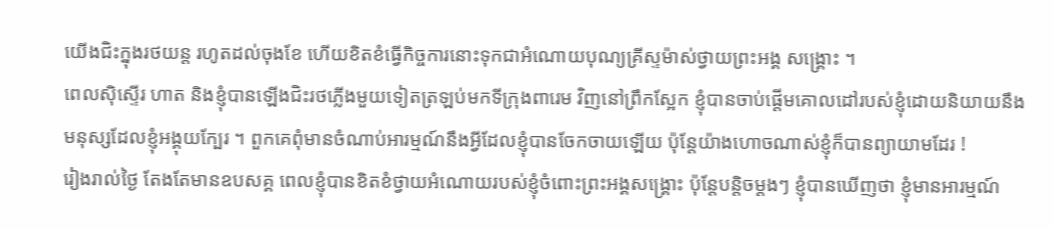យើងជិះក្នុងរថយន្ត រហូតដល់ចុងខែ ហើយខិតខំធ្វើកិច្ចការនោះទុកជាអំណោយបុណ្យគ្រីស្ទម៉ាស់ថ្វាយព្រះអង្គ សង្គ្រោះ ។
ពេលស៊ិស្ទើរ ហាត និងខ្ញុំបានឡើងជិះរថភ្លើងមួយទៀតត្រឡប់មកទីក្រុងពារេម វិញនៅព្រឹកស្អែក ខ្ញុំបានចាប់ផ្ដើមគោលដៅរបស់ខ្ញុំដោយនិយាយនឹងមនុស្សដែលខ្ញុំអង្គុយក្បែរ ។ ពួកគេពុំមានចំណាប់អារម្មណ៍នឹងអ្វីដែលខ្ញុំបានចែកចាយឡើយ ប៉ុន្តែយ៉ាងហោចណាស់ខ្ញុំក៏បានព្យាយាមដែរ !
រៀងរាល់ថ្ងៃ តែងតែមានឧបសគ្គ ពេលខ្ញុំបានខិតខំថ្វាយអំណោយរបស់ខ្ញុំចំពោះព្រះអង្គសង្គ្រោះ ប៉ុន្តែបន្តិចម្ដងៗ ខ្ញុំបានឃើញថា ខ្ញុំមានអារម្មណ៍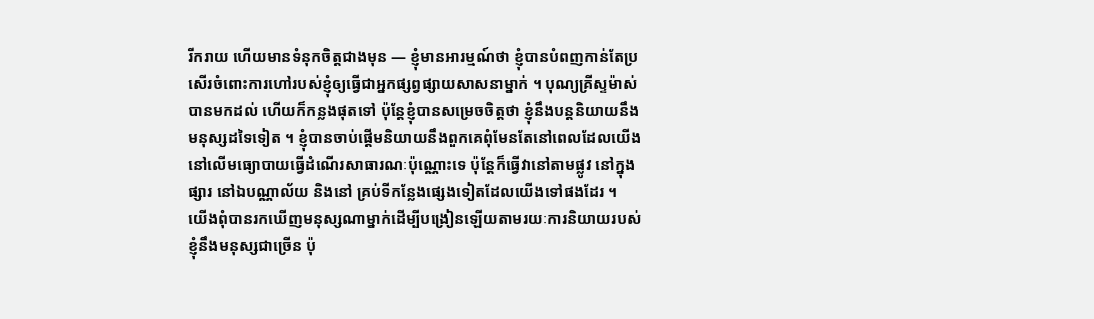រីករាយ ហើយមានទំនុកចិត្តជាងមុន — ខ្ញុំមានអារម្មណ៍ថា ខ្ញុំបានបំពញកាន់តែប្រសើរចំពោះការហៅរបស់ខ្ញុំឲ្យធ្វើជាអ្នកផ្សព្វផ្សាយសាសនាម្នាក់ ។ បុណ្យគ្រីស្ទម៉ាស់បានមកដល់ ហើយក៏កន្លងផុតទៅ ប៉ុន្តែខ្ញុំបានសម្រេចចិត្តថា ខ្ញុំនឹងបន្តនិយាយនឹងមនុស្សដទៃទៀត ។ ខ្ញុំបានចាប់ផ្ដើមនិយាយនឹងពួកគេពុំមែនតែនៅពេលដែលយើងនៅលើមធ្យោបាយធ្វើដំណើរសាធារណៈប៉ុណ្ណោះទេ ប៉ុន្តែក៏ធ្វើវានៅតាមផ្លូវ នៅក្នុងផ្សារ នៅឯបណ្ណាល័យ និងនៅ គ្រប់ទីកន្លែងផ្សេងទៀតដែលយើងទៅផងដែរ ។
យើងពុំបានរកឃើញមនុស្សណាម្នាក់ដើម្បីបង្រៀនឡើយតាមរយៈការនិយាយរបស់ខ្ញុំនឹងមនុស្សជាច្រើន ប៉ុ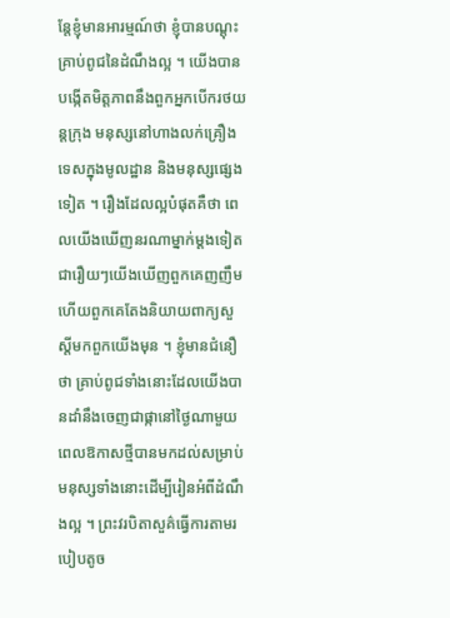ន្តែខ្ញុំមានអារម្មណ៍ថា ខ្ញុំបានបណ្ដុះគ្រាប់ពូជនៃដំណឹងល្អ ។ យើងបានបង្កើតមិត្តភាពនឹងពួកអ្នកបើករថយន្តក្រុង មនុស្សនៅហាងលក់គ្រឿងទេសក្នុងមូលដ្ឋាន និងមនុស្សផ្សេងទៀត ។ រឿងដែលល្អបំផុតគឺថា ពេលយើងឃើញនរណាម្នាក់ម្ដងទៀត ជារឿយៗយើងឃើញពួកគេញញឹម ហើយពួកគេតែងនិយាយពាក្យសួស្ដីមកពួកយើងមុន ។ ខ្ញុំមានជំនឿថា គ្រាប់ពូជទាំងនោះដែលយើងបានដាំនឹងចេញជាផ្កានៅថ្ងៃណាមួយ ពេលឱកាសថ្មីបានមកដល់សម្រាប់មនុស្សទាំងនោះដើម្បីរៀនអំពីដំណឹងល្អ ។ ព្រះវរបិតាសួគ៌ធ្វើការតាមរបៀបតូច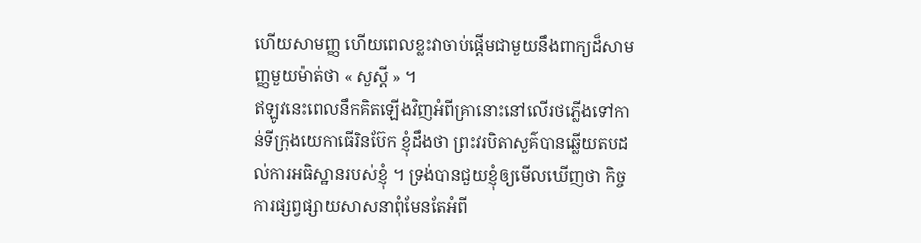ហើយសាមញ្ញ ហើយពេលខ្លះវាចាប់ផ្ដើមជាមួយនឹងពាក្យដ៏សាមញ្ញមួយម៉ាត់ថា « សួស្ដី » ។
ឥឡូវនេះពេលនឹកគិតឡើងវិញអំពីគ្រានោះនៅលើរថភ្លើងទៅកាន់ទីក្រុងយេកាធើរិនប៊ែក ខ្ញុំដឹងថា ព្រះវរបិតាសួគ៌បានឆ្លើយតបដល់ការអធិស្ឋានរបស់ខ្ញុំ ។ ទ្រង់បានជួយខ្ញុំឲ្យមើលឃើញថា កិច្ចការផ្សព្វផ្សាយសាសនាពុំមែនតែអំពី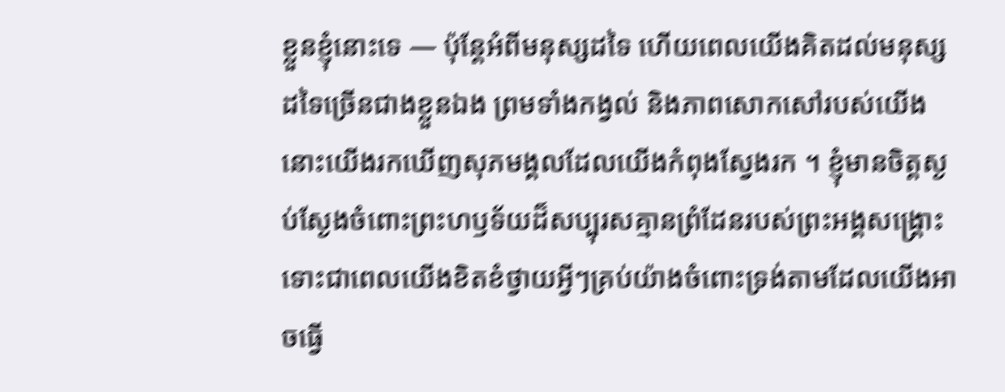ខ្លួនខ្ញុំនោះទេ — ប៉ុន្តែអំពីមនុស្សដទៃ ហើយពេលយើងគិតដល់មនុស្សដទៃច្រើនជាងខ្លួនឯង ព្រមទាំងកង្វល់ និងភាពសោកសៅរបស់យើង នោះយើងរកឃើញសុភមង្គលដែលយើងកំពុងស្វែងរក ។ ខ្ញុំមានចិត្តស្ងប់ស្ងែងចំពោះព្រះហឫទ័យដ៏សប្បុរសគ្មានព្រំដែនរបស់ព្រះអង្គសង្គ្រោះ ទោះជាពេលយើងខិតខំថ្វាយអ្វីៗគ្រប់យ៉ាងចំពោះទ្រង់តាមដែលយើងអាចធ្វើ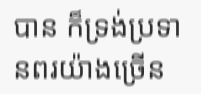បាន ក៏ទ្រង់ប្រទានពរយ៉ាងច្រើន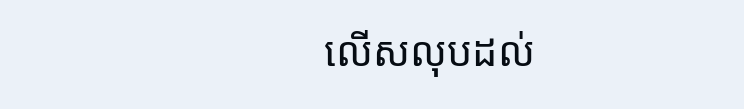លើសលុបដល់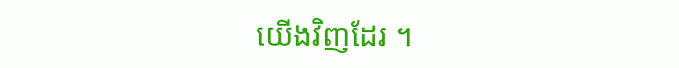យើងវិញដែរ ។